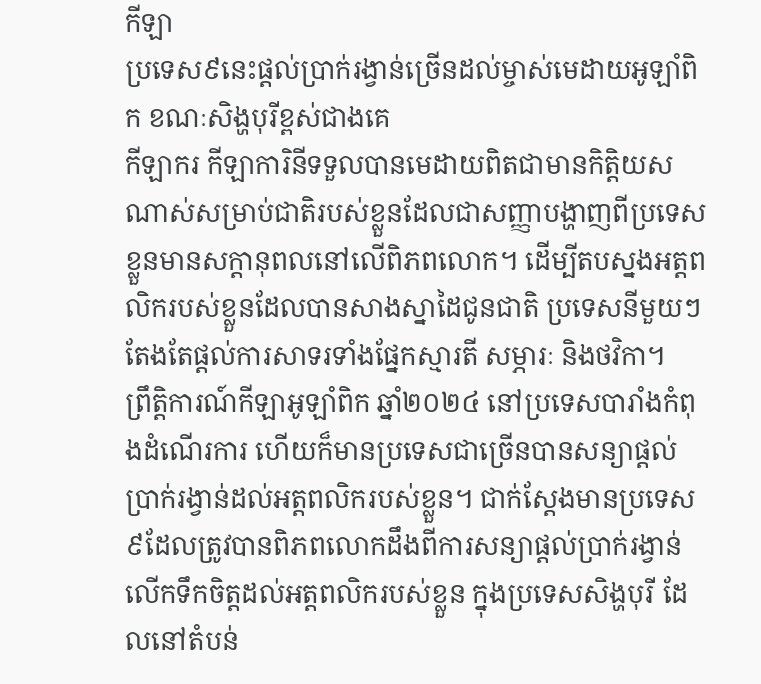កីឡា
ប្រទេស៩នេះផ្តល់ប្រាក់រង្វាន់ច្រើនដល់ម្ចាស់មេដាយអូឡាំពិក ខណៈសិង្ហបុរីខ្ពស់ជាងគេ
កីឡាករ កីឡាការិនីទទួលបានមេដាយពិតជាមានកិត្តិយសណាស់សម្រាប់ជាតិរបស់ខ្លួនដែលជាសញ្ញាបង្ហាញពីប្រទេសខ្លួនមានសក្តានុពលនៅលើពិភពលោក។ ដើម្បីតបស្នងអត្តពលិករបស់ខ្លួនដែលបានសាងស្នាដៃជូនជាតិ ប្រទេសនីមួយៗតែងតែផ្តល់ការសាទរទាំងផ្នែកស្មារតី សម្ភារៈ និងថវិកា។
ព្រឹត្តិការណ៍កីឡាអូឡាំពិក ឆ្នាំ២០២៤ នៅប្រទេសបារាំងកំពុងដំណើរការ ហើយក៏មានប្រទេសជាច្រើនបានសន្យាផ្តល់ប្រាក់រង្វាន់ដល់អត្តពលិករបស់ខ្លួន។ ជាក់ស្តែងមានប្រទេស៩ដែលត្រូវបានពិភពលោកដឹងពីការសន្យាផ្តល់ប្រាក់រង្វាន់លើកទឹកចិត្តដល់អត្តពលិករបស់ខ្លួន ក្នុងប្រទេសសិង្ហបុរី ដែលនៅតំបន់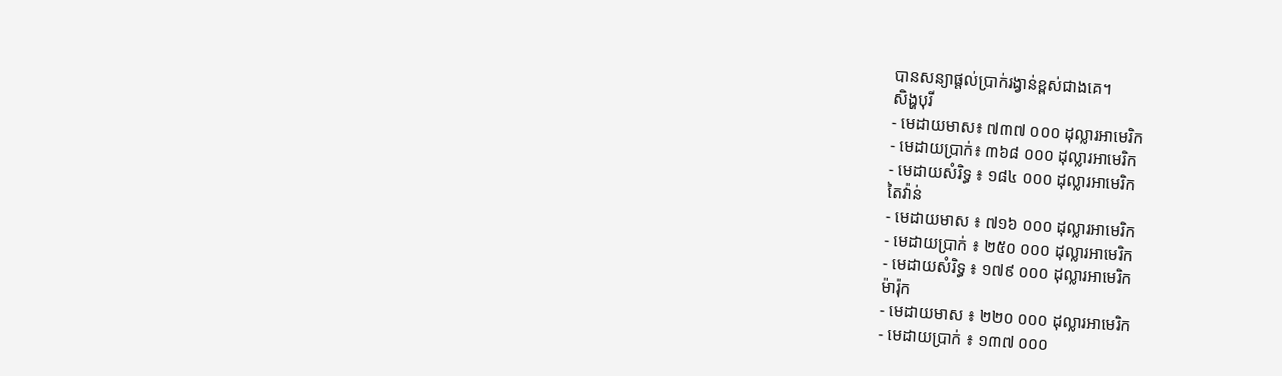បានសន្យាផ្តល់ប្រាក់រង្វាន់ខ្ពស់ជាងគេ។
សិង្ហបុរី
- មេដាយមាស៖ ៧៣៧ ០០០ ដុល្លារអាមេរិក
- មេដាយប្រាក់៖ ៣៦៨ ០០០ ដុល្លារអាមេរិក
- មេដាយសំរិទ្ធ ៖ ១៨៤ ០០០ ដុល្លារអាមេរិក
តៃវ៉ាន់
- មេដាយមាស ៖ ៧១៦ ០០០ ដុល្លារអាមេរិក
- មេដាយប្រាក់ ៖ ២៥០ ០០០ ដុល្លារអាមេរិក
- មេដាយសំរិទ្ធ ៖ ១៧៩ ០០០ ដុល្លារអាមេរិក
ម៉ារ៉ុក
- មេដាយមាស ៖ ២២០ ០០០ ដុល្លារអាមេរិក
- មេដាយប្រាក់ ៖ ១៣៧ ០០០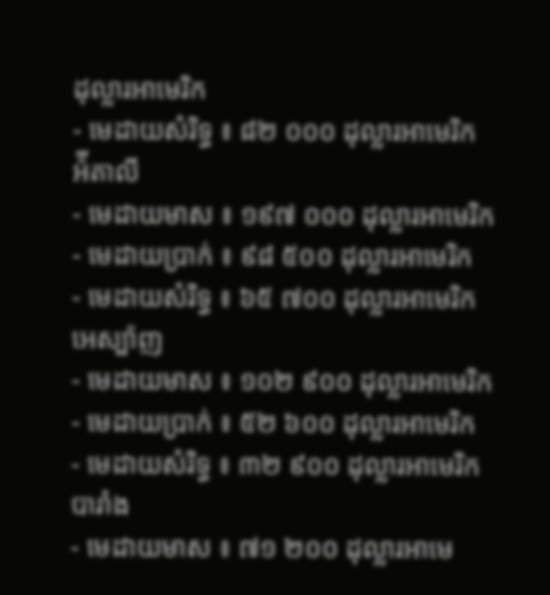ដុល្លារអាមេរិក
- មេដាយសំរិទ្ធ ៖ ៨២ ០០០ ដុល្លារអាមេរិក
អ៉ីតាលី
- មេដាយមាស ៖ ១៩៧ ០០០ ដុល្លារអាមេរិក
- មេដាយប្រាក់ ៖ ៩៨ ៥០០ ដុល្លារអាមេរិក
- មេដាយសំរិទ្ធ ៖ ៦៥ ៧០០ ដុល្លារអាមេរិក
អេស្ប៉ាញ
- មេដាយមាស ៖ ១០២ ៩០០ ដុល្លារអាមេរិក
- មេដាយប្រាក់ ៖ ៥២ ៦០០ ដុល្លារអាមេរិក
- មេដាយសំរិទ្ធ ៖ ៣២ ៩០០ ដុល្លារអាមេរិក
បារាំង
- មេដាយមាស ៖ ៧១ ២០០ ដុល្លារអាមេ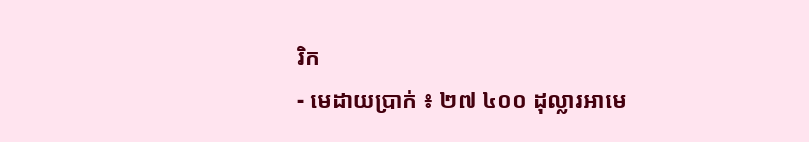រិក
- មេដាយប្រាក់ ៖ ២៧ ៤០០ ដុល្លារអាមេ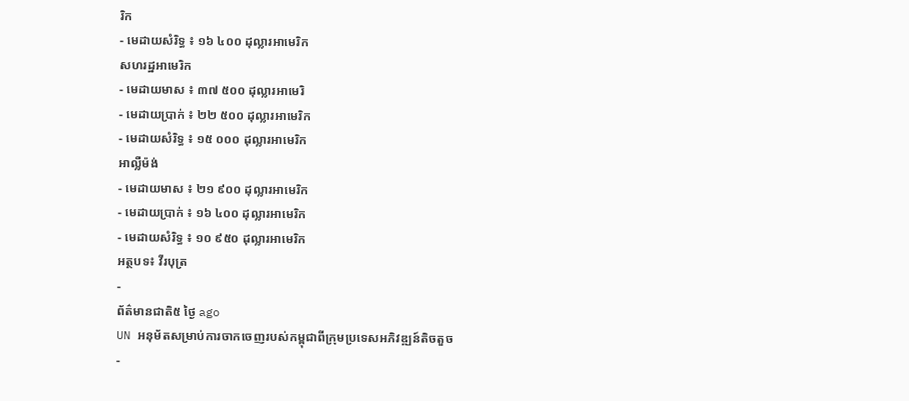រិក
- មេដាយសំរិទ្ធ ៖ ១៦ ៤០០ ដុល្លារអាមេរិក
សហរដ្ឋអាមេរិក
- មេដាយមាស ៖ ៣៧ ៥០០ ដុល្លារអាមេរិ
- មេដាយប្រាក់ ៖ ២២ ៥០០ ដុល្លារអាមេរិក
- មេដាយសំរិទ្ធ ៖ ១៥ ០០០ ដុល្លារអាមេរិក
អាល្លឺម៉ង់
- មេដាយមាស ៖ ២១ ៩០០ ដុល្លារអាមេរិក
- មេដាយប្រាក់ ៖ ១៦ ៤០០ ដុល្លារអាមេរិក
- មេដាយសំរិទ្ធ ៖ ១០ ៩៥០ ដុល្លារអាមេរិក
អត្ថបទ៖ វីរបុត្រ
-
ព័ត៌មានជាតិ៥ ថ្ងៃ ago
UN អនុម័តសម្រាប់ការចាកចេញរបស់កម្ពុជាពីក្រុមប្រទេសអភិវឌ្ឍន៍តិចតួច
-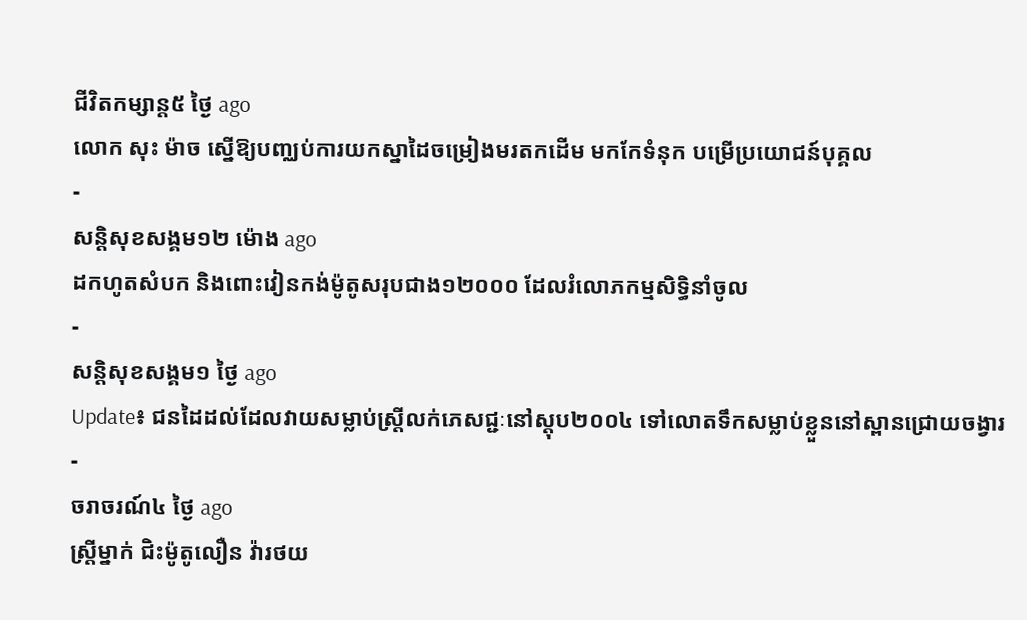ជីវិតកម្សាន្ដ៥ ថ្ងៃ ago
លោក សុះ ម៉ាច ស្នើឱ្យបញ្ឈប់ការយកស្នាដៃចម្រៀងមរតកដើម មកកែទំនុក បម្រើប្រយោជន៍បុគ្គល
-
សន្តិសុខសង្គម១២ ម៉ោង ago
ដកហូតសំបក និងពោះវៀនកង់ម៉ូតូសរុបជាង១២០០០ ដែលរំលោភកម្មសិទ្ធិនាំចូល
-
សន្តិសុខសង្គម១ ថ្ងៃ ago
Update៖ ជនដៃដល់ដែលវាយសម្លាប់ស្ត្រីលក់ភេសជ្ជៈនៅស្តុប២០០៤ ទៅលោតទឹកសម្លាប់ខ្លួននៅស្ពានជ្រោយចង្វារ
-
ចរាចរណ៍៤ ថ្ងៃ ago
ស្ត្រីម្នាក់ ជិះម៉ូតូលឿន វ៉ារថយ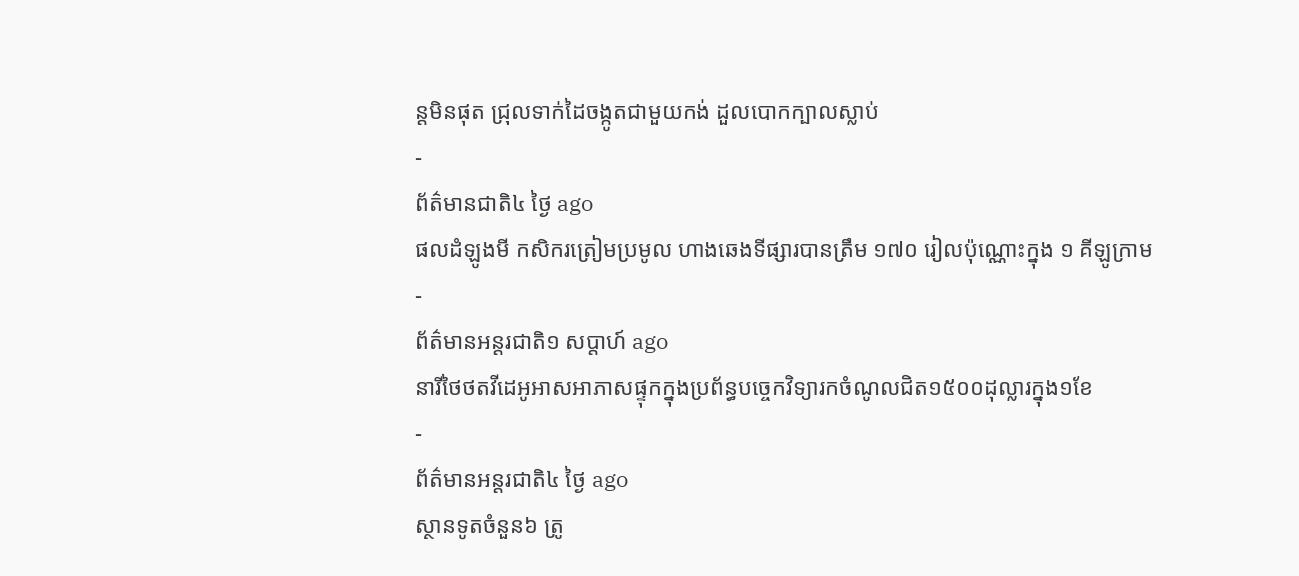ន្តមិនផុត ជ្រុលទាក់ដៃចង្កូតជាមួយកង់ ដួលបោកក្បាលស្លាប់
-
ព័ត៌មានជាតិ៤ ថ្ងៃ ago
ផលដំឡូងមី កសិករត្រៀមប្រមូល ហាងឆេងទីផ្សារបានត្រឹម ១៧០ រៀលប៉ុណ្ណោះក្នុង ១ គីឡូក្រាម
-
ព័ត៌មានអន្ដរជាតិ១ សប្តាហ៍ ago
នារីថៃថតវីដេអូអាសអាភាសផ្ទុកក្នុងប្រព័ន្ធបច្ចេកវិទ្យារកចំណូលជិត១៥០០ដុល្លារក្នុង១ខែ
-
ព័ត៌មានអន្ដរជាតិ៤ ថ្ងៃ ago
ស្ថានទូតចំនួន៦ ត្រូ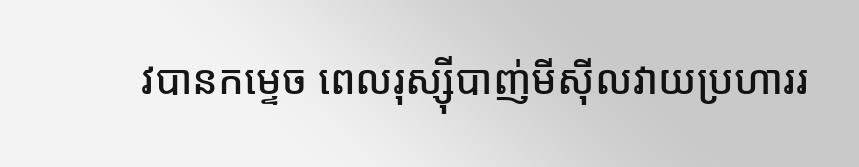វបានកម្ទេច ពេលរុស្ស៊ីបាញ់មីស៊ីលវាយប្រហាររ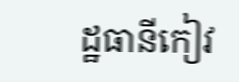ដ្ឋធានីកៀវ